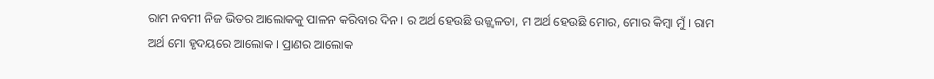ରାମ ନବମୀ ନିଜ ଭିତର ଆଲୋକକୁ ପାଳନ କରିବାର ଦିନ । ର ଅର୍ଥ ହେଉଛି ଉଜ୍ଜ୍ୱଳତା, ମ ଅର୍ଥ ହେଉଛି ମୋର, ମୋର କିମ୍ବା ମୁଁ । ରାମ ଅର୍ଥ ମୋ ହୃଦୟରେ ଆଲୋକ । ପ୍ରାଣର ଆଲୋକ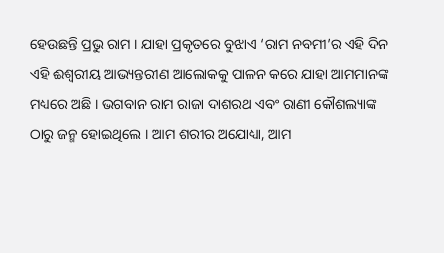ହେଉଛନ୍ତି ପ୍ରଭୁ ରାମ । ଯାହା ପ୍ରକୃତରେ ବୁଝାଏ ‘ରାମ ନବମୀ’ର ଏହି ଦିନ ଏହି ଈଶ୍ୱରୀୟ ଆଭ୍ୟନ୍ତରୀଣ ଆଲୋକକୁ ପାଳନ କରେ ଯାହା ଆମମାନଙ୍କ ମଧ୍ୟରେ ଅଛି । ଭଗବାନ ରାମ ରାଜା ଦାଶରଥ ଏବଂ ରାଣୀ କୌଶଲ୍ୟାଙ୍କ ଠାରୁ ଜନ୍ମ ହୋଇଥିଲେ । ଆମ ଶରୀର ଅଯୋଧ୍ୟା, ଆମ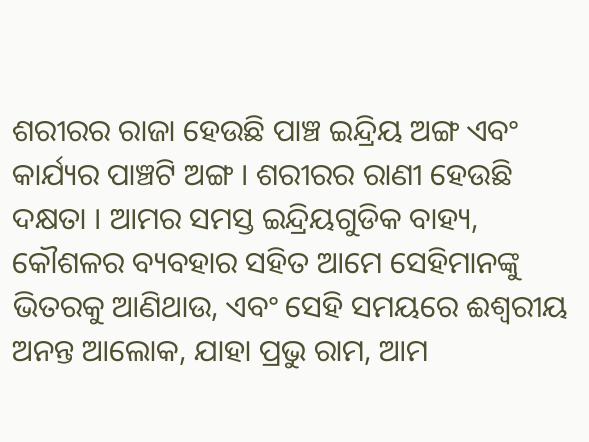ଶରୀରର ରାଜା ହେଉଛି ପାଞ୍ଚ ଇନ୍ଦ୍ରିୟ ଅଙ୍ଗ ଏବଂ କାର୍ଯ୍ୟର ପାଞ୍ଚଟି ଅଙ୍ଗ । ଶରୀରର ରାଣୀ ହେଉଛି ଦକ୍ଷତା । ଆମର ସମସ୍ତ ଇନ୍ଦ୍ରିୟଗୁଡିକ ବାହ୍ୟ, କୌଶଳର ବ୍ୟବହାର ସହିତ ଆମେ ସେହିମାନଙ୍କୁ ଭିତରକୁ ଆଣିଥାଉ, ଏବଂ ସେହି ସମୟରେ ଈଶ୍ୱରୀୟ ଅନନ୍ତ ଆଲୋକ, ଯାହା ପ୍ରଭୁ ରାମ, ଆମ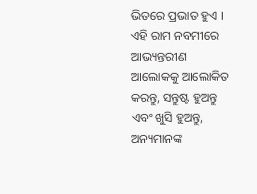ଭିତରେ ପ୍ରଭାତ ହୁଏ । ଏହି ରାମ ନବମୀରେ ଆଭ୍ୟନ୍ତରୀଣ ଆଲୋକକୁ ଆଲୋକିତ କରନ୍ତୁ, ସନ୍ତୁଷ୍ଟ ହୁଅନ୍ତୁ ଏବଂ ଖୁସି ହୁଅନ୍ତୁ, ଅନ୍ୟମାନଙ୍କ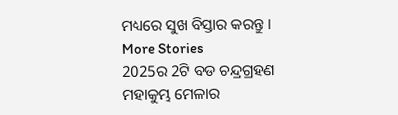ମଧ୍ୟରେ ସୁଖ ବିସ୍ତାର କରନ୍ତୁ ।
More Stories
2025ର 2ଟି ବଡ ଚନ୍ଦ୍ରଗ୍ରହଣ
ମହାକୁମ୍ଭ ମେଳାର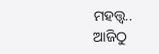ମହତ୍ତ୍ବ..
ଆଜିଠୁ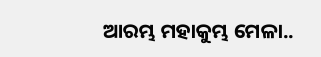ଆରମ୍ଭ ମହାକୁମ୍ଭ ମେଳା..